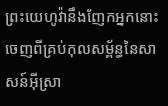ព្រះយេហូវ៉ានឹងញែកអ្នកនោះ ចេញពីគ្រប់កុលសម្ព័ន្ធនៃសាសន៍អ៊ីស្រា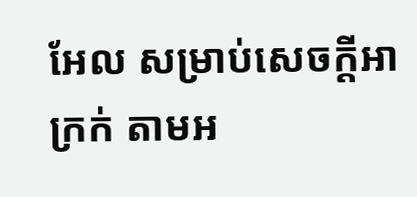អែល សម្រាប់សេចក្ដីអាក្រក់ តាមអ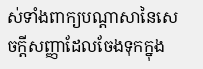ស់ទាំងពាក្យបណ្ដាសានៃសេចក្ដីសញ្ញាដែលចែងទុកក្នុង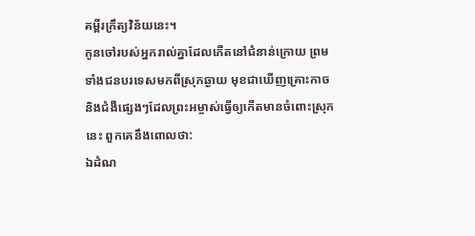គម្ពីរក្រឹត្យវិន័យនេះ។
កូនចៅរបស់អ្នករាល់គ្នាដែលកើតនៅជំនាន់ក្រោយ ព្រមទាំងជនបរទេសមកពីស្រុកឆ្ងាយ មុខជាឃើញគ្រោះកាច និងជំងឺផ្សេងៗដែលព្រះអម្ចាស់ធ្វើឲ្យកើតមានចំពោះស្រុកនេះ ពួកគេនឹងពោលថា:
ឯដំណ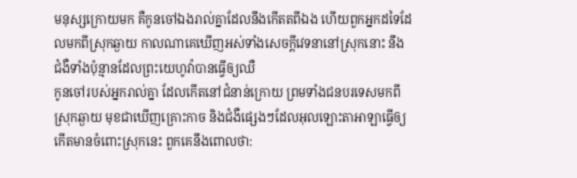មនុស្សក្រោយមក គឺកូនចៅឯងរាល់គ្នាដែលនឹងកើតតពីឯង ហើយពួកអ្នកដទៃដែលមកពីស្រុកឆ្ងាយ កាលណាគេឃើញអស់ទាំងសេចក្ដីវេទនានៅស្រុកនោះ នឹងជំងឺទាំងប៉ុន្មានដែលព្រះយេហូវ៉ាបានធ្វើឲ្យឈឺ
កូនចៅរបស់អ្នករាល់គ្នា ដែលកើតនៅជំនាន់ក្រោយ ព្រមទាំងជនបរទេសមកពីស្រុកឆ្ងាយ មុខជាឃើញគ្រោះកាច និងជំងឺផ្សេងៗដែលអុលឡោះតាអាឡាធ្វើឲ្យកើតមានចំពោះស្រុកនេះ ពួកគេនឹងពោលថា: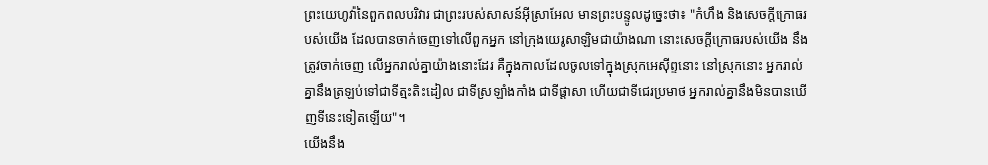ព្រះយេហូវ៉ានៃពួកពលបរិវារ ជាព្រះរបស់សាសន៍អ៊ីស្រាអែល មានព្រះបន្ទូលដូច្នេះថា៖ "កំហឹង និងសេចក្ដីក្រោធរបស់យើង ដែលបានចាក់ចេញទៅលើពួកអ្នក នៅក្រុងយេរូសាឡិមជាយ៉ាងណា នោះសេចក្ដីក្រោធរបស់យើង នឹងត្រូវចាក់ចេញ លើអ្នករាល់គ្នាយ៉ាងនោះដែរ គឺក្នុងកាលដែលចូលទៅក្នុងស្រុកអេស៊ីព្ទនោះ នៅស្រុកនោះ អ្នករាល់គ្នានឹងត្រឡប់ទៅជាទីត្មះតិះដៀល ជាទីស្រឡាំងកាំង ជាទីផ្ដាសា ហើយជាទីជេរប្រមាថ អ្នករាល់គ្នានឹងមិនបានឃើញទីនេះទៀតឡើយ"។
យើងនឹង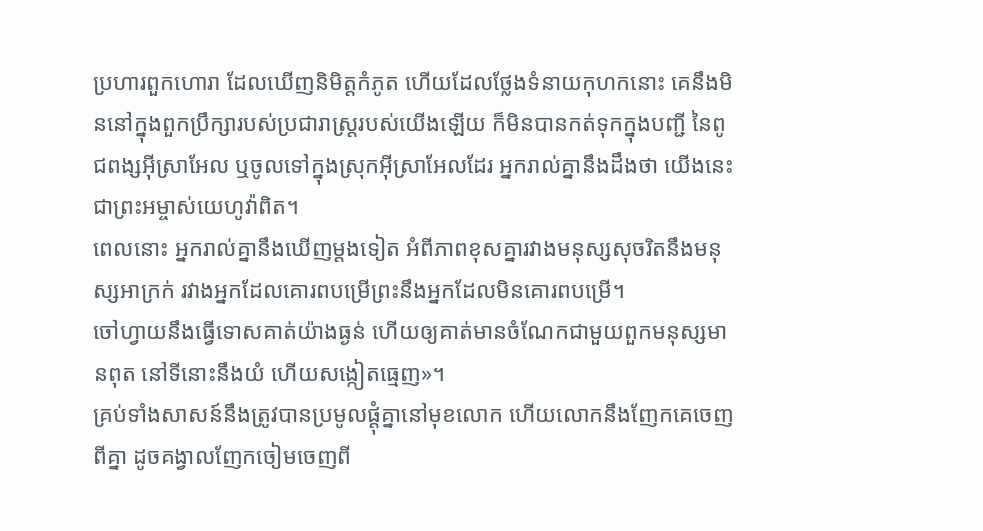ប្រហារពួកហោរា ដែលឃើញនិមិត្តកំភូត ហើយដែលថ្លែងទំនាយកុហកនោះ គេនឹងមិននៅក្នុងពួកប្រឹក្សារបស់ប្រជារាស្ត្ររបស់យើងឡើយ ក៏មិនបានកត់ទុកក្នុងបញ្ជី នៃពូជពង្សអ៊ីស្រាអែល ឬចូលទៅក្នុងស្រុកអ៊ីស្រាអែលដែរ អ្នករាល់គ្នានឹងដឹងថា យើងនេះជាព្រះអម្ចាស់យេហូវ៉ាពិត។
ពេលនោះ អ្នករាល់គ្នានឹងឃើញម្ដងទៀត អំពីភាពខុសគ្នារវាងមនុស្សសុចរិតនឹងមនុស្សអាក្រក់ រវាងអ្នកដែលគោរពបម្រើព្រះនឹងអ្នកដែលមិនគោរពបម្រើ។
ចៅហ្វាយនឹងធ្វើទោសគាត់យ៉ាងធ្ងន់ ហើយឲ្យគាត់មានចំណែកជាមួយពួកមនុស្សមានពុត នៅទីនោះនឹងយំ ហើយសង្កៀតធ្មេញ»។
គ្រប់ទាំងសាសន៍នឹងត្រូវបានប្រមូលផ្ដុំគ្នានៅមុខលោក ហើយលោកនឹងញែកគេចេញពីគ្នា ដូចគង្វាលញែកចៀមចេញពី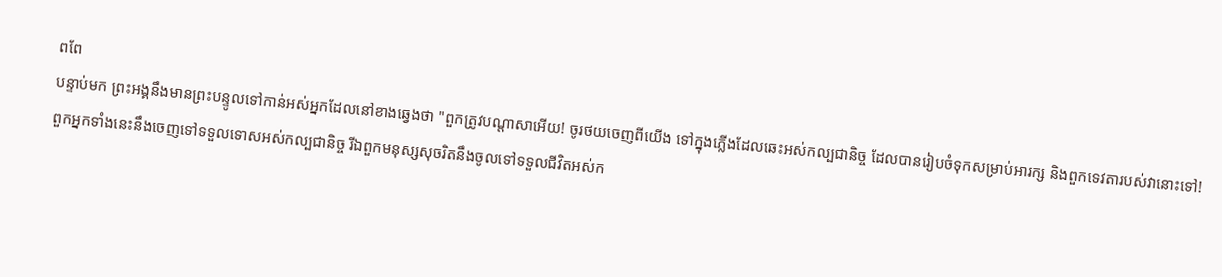ពពែ
បន្ទាប់មក ព្រះអង្គនឹងមានព្រះបន្ទូលទៅកាន់អស់អ្នកដែលនៅខាងឆ្វេងថា "ពួកត្រូវបណ្តាសាអើយ! ចូរថយចេញពីយើង ទៅក្នុងភ្លើងដែលឆេះអស់កល្បជានិច្ច ដែលបានរៀបចំទុកសម្រាប់អារក្ស និងពួកទេវតារបស់វានោះទៅ!
ពួកអ្នកទាំងនេះនឹងចេញទៅទទួលទោសអស់កល្បជានិច្ច រីឯពួកមនុស្សសុចរិតនឹងចូលទៅទទួលជីវិតអស់ក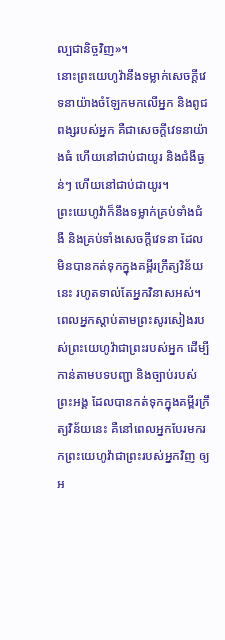ល្បជានិច្ចវិញ»។
នោះព្រះយេហូវ៉ានឹងទម្លាក់សេចក្ដីវេទនាយ៉ាងចំឡែកមកលើអ្នក និងពូជពង្សរបស់អ្នក គឺជាសេចក្ដីវេទនាយ៉ាងធំ ហើយនៅជាប់ជាយូរ និងជំងឺធ្ងន់ៗ ហើយនៅជាប់ជាយូរ។
ព្រះយេហូវ៉ាក៏នឹងទម្លាក់គ្រប់ទាំងជំងឺ និងគ្រប់ទាំងសេចក្ដីវេទនា ដែលមិនបានកត់ទុកក្នុងគម្ពីរក្រឹត្យវិន័យនេះ រហូតទាល់តែអ្នកវិនាសអស់។
ពេលអ្នកស្តាប់តាមព្រះសូរសៀងរបស់ព្រះយេហូវ៉ាជាព្រះរបស់អ្នក ដើម្បីកាន់តាមបទបញ្ជា និងច្បាប់របស់ព្រះអង្គ ដែលបានកត់ទុកក្នុងគម្ពីរក្រឹត្យវិន័យនេះ គឺនៅពេលអ្នកបែរមករកព្រះយេហូវ៉ាជាព្រះរបស់អ្នកវិញ ឲ្យអ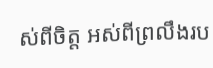ស់ពីចិត្ត អស់ពីព្រលឹងរប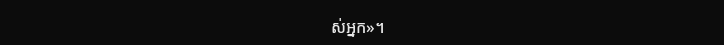ស់អ្នក»។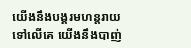យើងនឹងបង្គរមហន្តរាយទៅលើគេ យើងនឹងបាញ់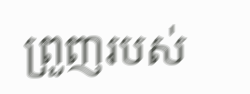ព្រួញរបស់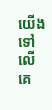យើងទៅលើគេ